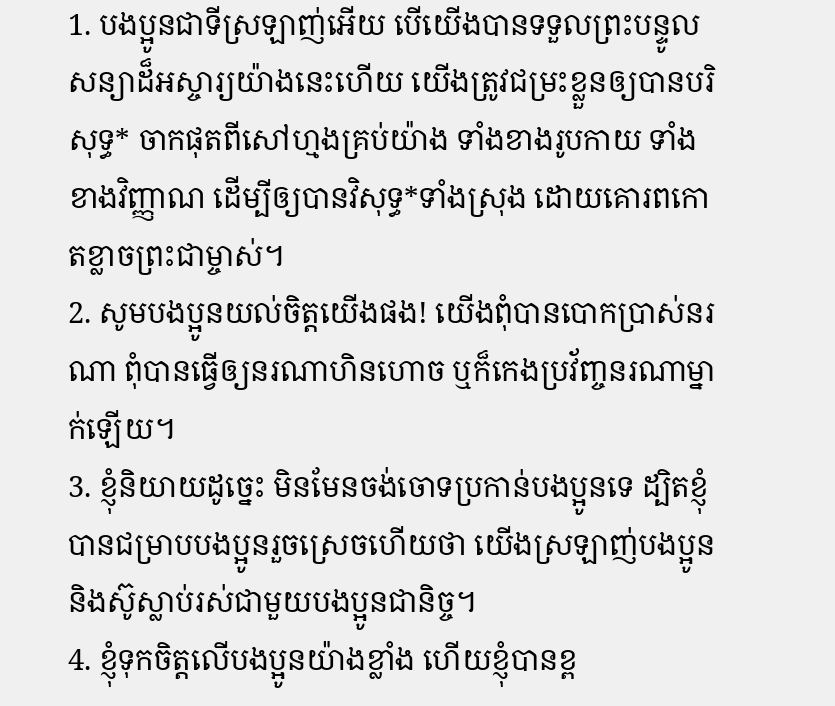1. បងប្អូនជាទីស្រឡាញ់អើយ បើយើងបានទទួលព្រះបន្ទូលសន្យាដ៏អស្ចារ្យយ៉ាងនេះហើយ យើងត្រូវជម្រះខ្លួនឲ្យបានបរិសុទ្ធ* ចាកផុតពីសៅហ្មងគ្រប់យ៉ាង ទាំងខាងរូបកាយ ទាំងខាងវិញ្ញាណ ដើម្បីឲ្យបានវិសុទ្ធ*ទាំងស្រុង ដោយគោរពកោតខ្លាចព្រះជាម្ចាស់។
2. សូមបងប្អូនយល់ចិត្តយើងផង! យើងពុំបានបោកប្រាស់នរណា ពុំបានធ្វើឲ្យនរណាហិនហោច ឬក៏កេងប្រវ័ញ្ចនរណាម្នាក់ឡើយ។
3. ខ្ញុំនិយាយដូច្នេះ មិនមែនចង់ចោទប្រកាន់បងប្អូនទេ ដ្បិតខ្ញុំបានជម្រាបបងប្អូនរួចស្រេចហើយថា យើងស្រឡាញ់បងប្អូន និងស៊ូស្លាប់រស់ជាមួយបងប្អូនជានិច្ច។
4. ខ្ញុំទុកចិត្តលើបងប្អូនយ៉ាងខ្លាំង ហើយខ្ញុំបានខ្ព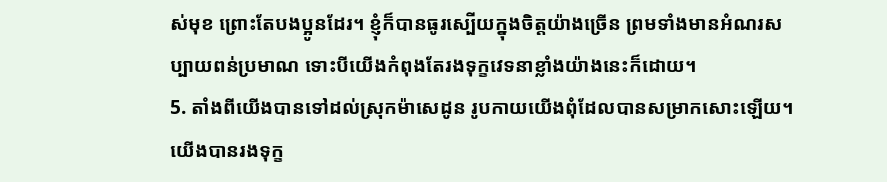ស់មុខ ព្រោះតែបងប្អូនដែរ។ ខ្ញុំក៏បានធូរស្បើយក្នុងចិត្តយ៉ាងច្រើន ព្រមទាំងមានអំណរសប្បាយពន់ប្រមាណ ទោះបីយើងកំពុងតែរងទុក្ខវេទនាខ្លាំងយ៉ាងនេះក៏ដោយ។
5. តាំងពីយើងបានទៅដល់ស្រុកម៉ាសេដូន រូបកាយយើងពុំដែលបានសម្រាកសោះឡើយ។ យើងបានរងទុក្ខ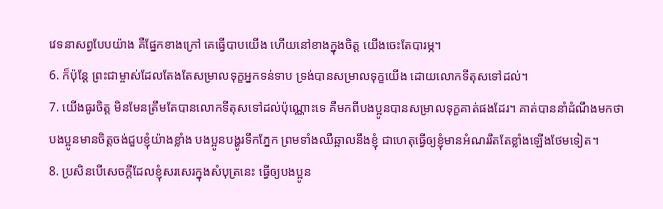វេទនាសព្វបែបយ៉ាង គឺផ្នែកខាងក្រៅ គេធ្វើបាបយើង ហើយនៅខាងក្នុងចិត្ត យើងចេះតែបារម្ភ។
6. ក៏ប៉ុន្តែ ព្រះជាម្ចាស់ដែលតែងតែសម្រាលទុក្ខអ្នកទន់ទាប ទ្រង់បានសម្រាលទុក្ខយើង ដោយលោកទីតុសទៅដល់។
7. យើងធូរចិត្ត មិនមែនត្រឹមតែបានលោកទីតុសទៅដល់ប៉ុណ្ណោះទេ គឺមកពីបងប្អូនបានសម្រាលទុក្ខគាត់ផងដែរ។ គាត់បាននាំដំណឹងមកថា បងប្អូនមានចិត្តចង់ជួបខ្ញុំយ៉ាងខ្លាំង បងប្អូនបង្ហូរទឹកភ្នែក ព្រមទាំងឈឺឆ្អាលនឹងខ្ញុំ ជាហេតុធ្វើឲ្យខ្ញុំមានអំណររឹតតែខ្លាំងឡើងថែមទៀត។
8. ប្រសិនបើសេចក្ដីដែលខ្ញុំសរសេរក្នុងសំបុត្រនេះ ធ្វើឲ្យបងប្អូន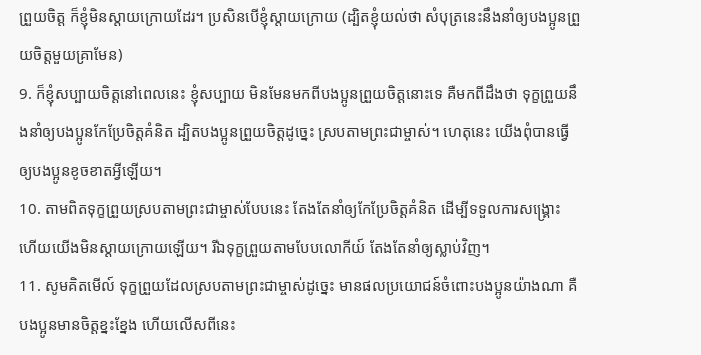ព្រួយចិត្ត ក៏ខ្ញុំមិនស្ដាយក្រោយដែរ។ ប្រសិនបើខ្ញុំស្ដាយក្រោយ (ដ្បិតខ្ញុំយល់ថា សំបុត្រនេះនឹងនាំឲ្យបងប្អូនព្រួយចិត្តមួយគ្រាមែន)
9. ក៏ខ្ញុំសប្បាយចិត្តនៅពេលនេះ ខ្ញុំសប្បាយ មិនមែនមកពីបងប្អូនព្រួយចិត្តនោះទេ គឺមកពីដឹងថា ទុក្ខព្រួយនឹងនាំឲ្យបងប្អូនកែប្រែចិត្តគំនិត ដ្បិតបងប្អូនព្រួយចិត្តដូច្នេះ ស្របតាមព្រះជាម្ចាស់។ ហេតុនេះ យើងពុំបានធ្វើឲ្យបងប្អូនខូចខាតអ្វីឡើយ។
10. តាមពិតទុក្ខព្រួយស្របតាមព្រះជាម្ចាស់បែបនេះ តែងតែនាំឲ្យកែប្រែចិត្តគំនិត ដើម្បីទទួលការសង្គ្រោះ ហើយយើងមិនស្ដាយក្រោយឡើយ។ រីឯទុក្ខព្រួយតាមបែបលោកីយ៍ តែងតែនាំឲ្យស្លាប់វិញ។
11. សូមគិតមើល៍ ទុក្ខព្រួយដែលស្របតាមព្រះជាម្ចាស់ដូច្នេះ មានផលប្រយោជន៍ចំពោះបងប្អូនយ៉ាងណា គឺបងប្អូនមានចិត្តខ្នះខ្នែង ហើយលើសពីនេះ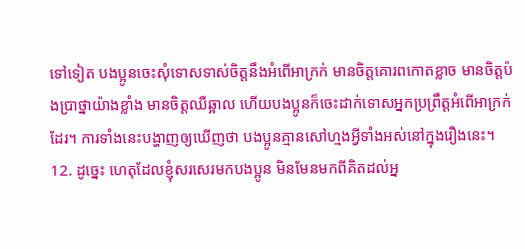ទៅទៀត បងប្អូនចេះសុំទោសទាស់ចិត្តនឹងអំពើអាក្រក់ មានចិត្តគោរពកោតខ្លាច មានចិត្តប៉ងប្រាថ្នាយ៉ាងខ្លាំង មានចិត្តឈឺឆ្អាល ហើយបងប្អូនក៏ចេះដាក់ទោសអ្នកប្រព្រឹត្តអំពើអាក្រក់ដែរ។ ការទាំងនេះបង្ហាញឲ្យឃើញថា បងប្អូនគ្មានសៅហ្មងអ្វីទាំងអស់នៅក្នុងរឿងនេះ។
12. ដូច្នេះ ហេតុដែលខ្ញុំសរសេរមកបងប្អូន មិនមែនមកពីគិតដល់អ្ន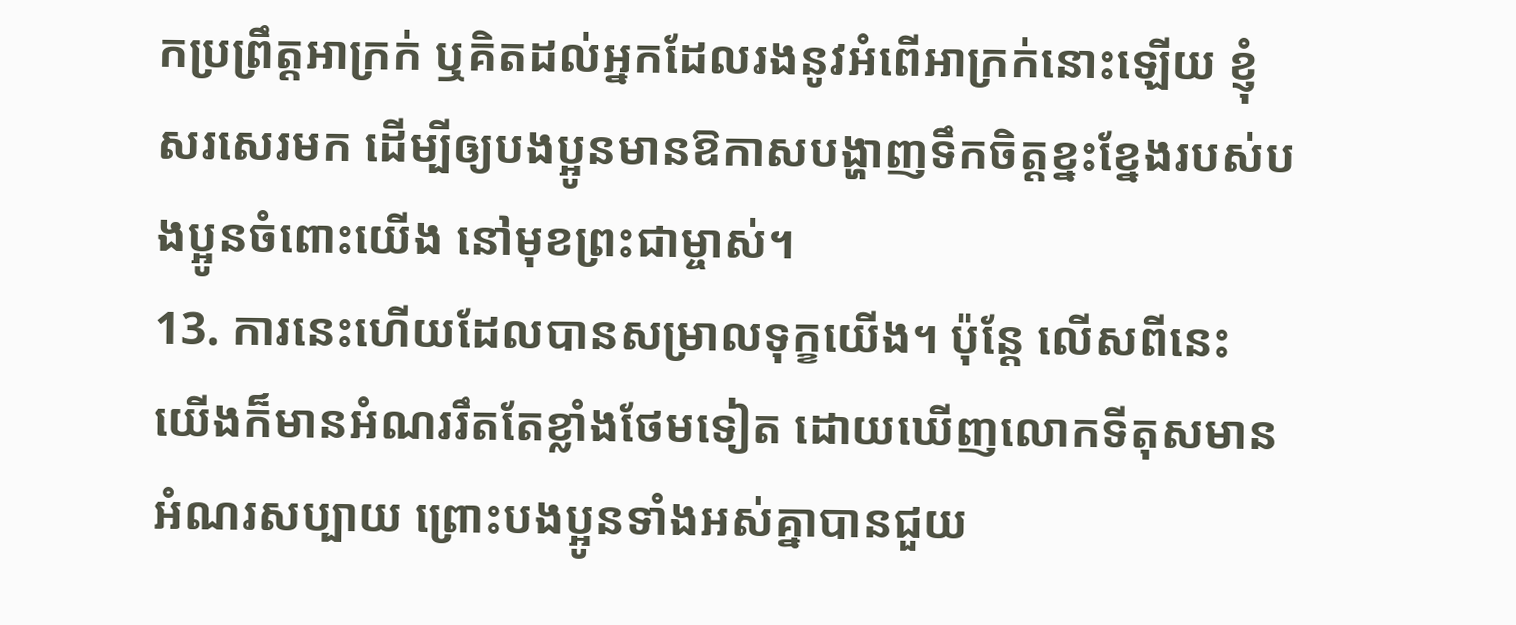កប្រព្រឹត្តអាក្រក់ ឬគិតដល់អ្នកដែលរងនូវអំពើអាក្រក់នោះឡើយ ខ្ញុំសរសេរមក ដើម្បីឲ្យបងប្អូនមានឱកាសបង្ហាញទឹកចិត្តខ្នះខ្នែងរបស់បងប្អូនចំពោះយើង នៅមុខព្រះជាម្ចាស់។
13. ការនេះហើយដែលបានសម្រាលទុក្ខយើង។ ប៉ុន្តែ លើសពីនេះ យើងក៏មានអំណររឹតតែខ្លាំងថែមទៀត ដោយឃើញលោកទីតុសមានអំណរសប្បាយ ព្រោះបងប្អូនទាំងអស់គ្នាបានជួយ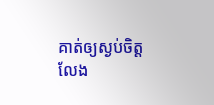គាត់ឲ្យស្ងប់ចិត្ត លែង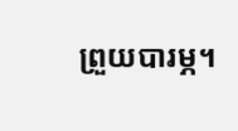ព្រួយបារម្ភ។